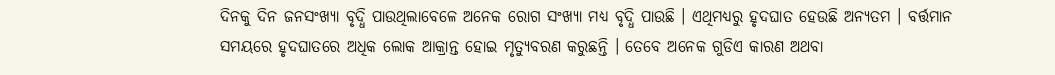ଦିନକୁ ଦିନ ଜନସଂଖ୍ୟା ବୃଦ୍ଧି ପାଉଥିଲାବେଳେ ଅନେକ ରୋଗ ସଂଖ୍ୟା ମଧ୍ୟ ବୃଦ୍ଧି ପାଉଛି । ଏଥିମଧ୍ୟରୁ ହୃଦଘାତ ହେଉଛି ଅନ୍ୟତମ । ବର୍ତ୍ତମାନ ସମୟରେ ହୃଦଘାତରେ ଅଧିକ ଲୋକ ଆକ୍ରାନ୍ତ ହୋଇ ମୃତ୍ୟୁବରଣ କରୁଛନ୍ତି । ତେବେ ଅନେକ ଗୁଡିଏ କାରଣ ଅଥବା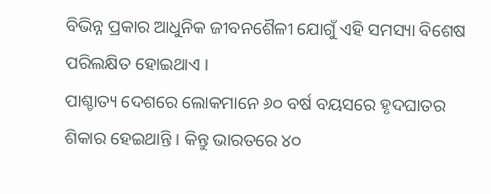ବିଭିନ୍ନ ପ୍ରକାର ଆଧୁନିକ ଜୀବନଶୈଳୀ ଯୋଗୁଁ ଏହି ସମସ୍ୟା ବିଶେଷ ପରିଲକ୍ଷିତ ହୋଇଥାଏ ।
ପାଶ୍ଚାତ୍ୟ ଦେଶରେ ଲୋକମାନେ ୬୦ ବର୍ଷ ବୟସରେ ହୃଦଘାତର ଶିକାର ହେଇଥାନ୍ତି । କିନ୍ତୁ ଭାରତରେ ୪୦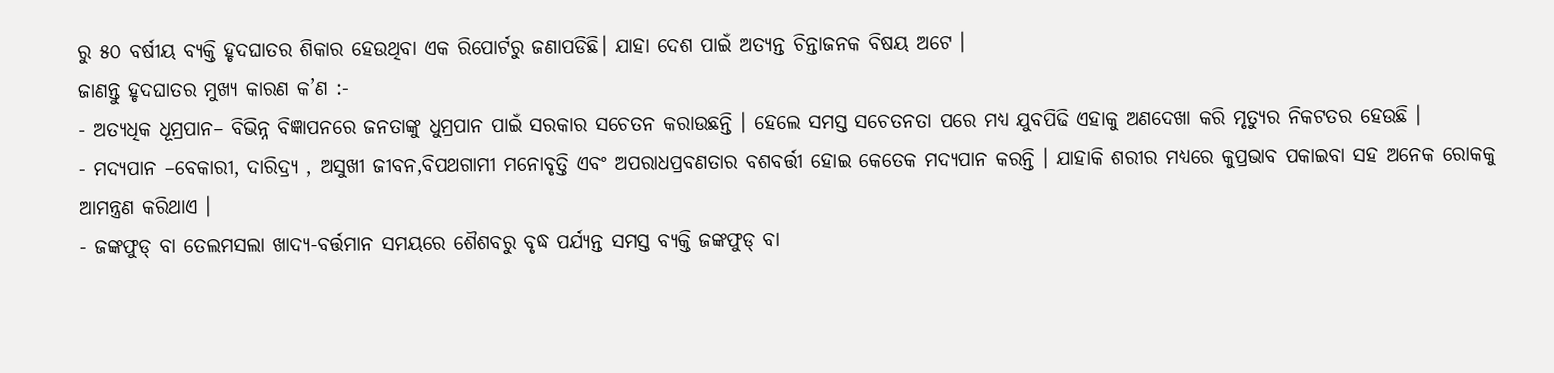ରୁ ୫୦ ବର୍ଷୀୟ ବ୍ୟକ୍ତି ହୃଦଘାତର ଶିକାର ହେଉଥିବା ଏକ ରିପୋର୍ଟରୁ ଜଣାପଡିଛି। ଯାହା ଦେଶ ପାଇଁ ଅତ୍ୟନ୍ତ ଚିନ୍ତାଜନକ ବିଷୟ ଅଟେ ।
ଜାଣନ୍ତୁ ହୃଦଘାତର ମୁଖ୍ୟ କାରଣ କ’ଣ :-
- ଅତ୍ୟଧିକ ଧୂମ୍ରପାନ– ବିଭିନ୍ନ ବିଜ୍ଞାପନରେ ଜନତାଙ୍କୁ ଧୁମ୍ରପାନ ପାଇଁ ସରକାର ସଚେତନ କରାଉଛନ୍ତି । ହେଲେ ସମସ୍ତ ସଚେତନତା ପରେ ମଧ୍ୟ ଯୁବପିଢି ଏହାକୁ ଅଣଦେଖା କରି ମୃତ୍ୟୁର ନିକଟତର ହେଉଛି ।
- ମଦ୍ୟପାନ –ବେକାରୀ, ଦାରିଦ୍ର୍ୟ , ଅସୁଖୀ ଜୀବନ,ବିପଥଗାମୀ ମନୋବୃତ୍ତି ଏବଂ ଅପରାଧପ୍ରବଣତାର ବଶବର୍ତ୍ତୀ ହୋଇ କେତେକ ମଦ୍ୟପାନ କରନ୍ତି । ଯାହାକି ଶରୀର ମଧ୍ୟରେ କୁପ୍ରଭାବ ପକାଇବା ସହ ଅନେକ ରୋକକୁ ଆମନ୍ତ୍ରଣ କରିଥାଏ ।
- ଜଙ୍କଫୁଡ୍ ବା ତେଲମସଲା ଖାଦ୍ୟ-ବର୍ତ୍ତମାନ ସମୟରେ ଶୈଶବରୁ ବୃଦ୍ଧ ପର୍ଯ୍ୟନ୍ତ ସମସ୍ତ ବ୍ୟକ୍ତି ଜଙ୍କଫୁଡ୍ ବା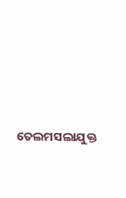ତେଲମସଲାଯୁକ୍ତ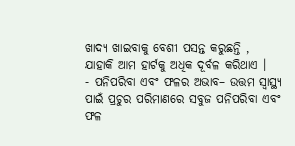ଖାଦ୍ୟ ଖାଇବାକୁ ବେଶୀ ପସନ୍ତ କରୁଛନ୍ତି , ଯାହାକି ଆମ ହାର୍ଟକୁ ଅଧିକ ଦୂର୍ବଳ କରିଥାଏ ।
- ପନିପରିବା ଏବଂ ଫଳର ଅଭାବ– ଉତ୍ତମ ସ୍ୱାସ୍ଥ୍ୟ ପାଇଁ ପ୍ରଚୁର ପରିମାଣରେ ସବୁଜ ପନିପରିବା ଏବଂ ଫଳ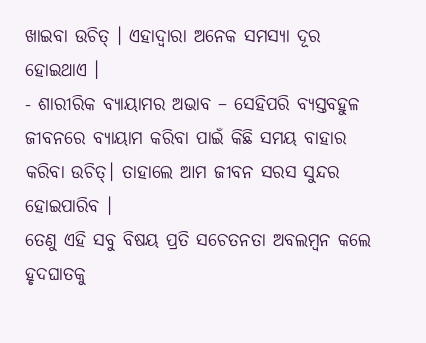ଖାଇବା ଉଚିତ୍ । ଏହାଦ୍ୱାରା ଅନେକ ସମସ୍ୟା ଦୂର ହୋଇଥାଏ ।
- ଶାରୀରିକ ବ୍ୟାୟାମର ଅଭାବ – ସେହିପରି ବ୍ୟସ୍ତବହୁଳ ଜୀବନରେ ବ୍ୟାୟାମ କରିବା ପାଇଁ କିଛି ସମୟ ବାହାର କରିବା ଉଚିତ୍। ତାହାଲେ ଆମ ଜୀବନ ସରସ ସୁନ୍ଦର ହୋଇପାରିବ ।
ତେଣୁ ଏହି ସବୁ ବିଷୟ ପ୍ରତି ସଚେତନତା ଅବଲମ୍ବନ କଲେ ହୃଦଘାତକୁ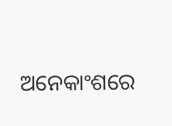ଅନେକାଂଶରେ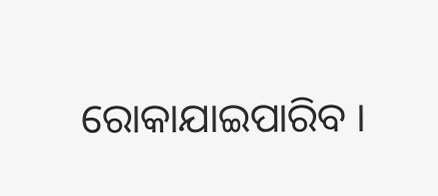ରୋକାଯାଇପାରିବ ।